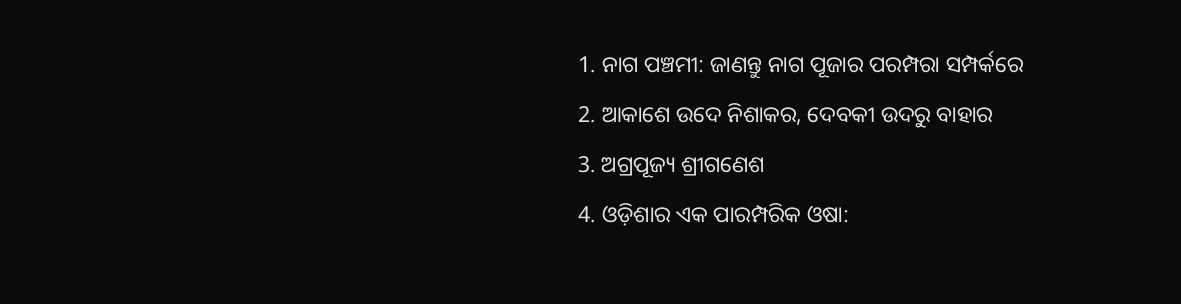1. ନାଗ ପଞ୍ଚମୀ: ଜାଣନ୍ତୁ ନାଗ ପୂଜାର ପରମ୍ପରା ସମ୍ପର୍କରେ
2. ଆକାଶେ ଉଦେ ନିଶାକର, ଦେବକୀ ଉଦରୁ ବାହାର
3. ଅଗ୍ରପୂଜ୍ୟ ଶ୍ରୀଗଣେଶ
4. ଓଡ଼ିଶାର ଏକ ପାରମ୍ପରିକ ଓଷା: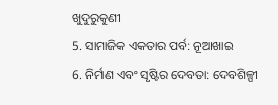ଖୁଦୁରୁକୁଣୀ
5. ସାମାଜିକ ଏକତାର ପର୍ବ: ନୂଆଖାଇ
6. ନିର୍ମାଣ ଏବଂ ସୃଷ୍ଟିର ଦେବତା: ଦେବଶିଳ୍ପୀ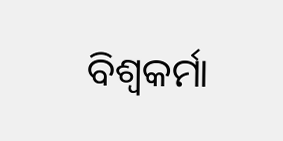ବିଶ୍ୱକର୍ମା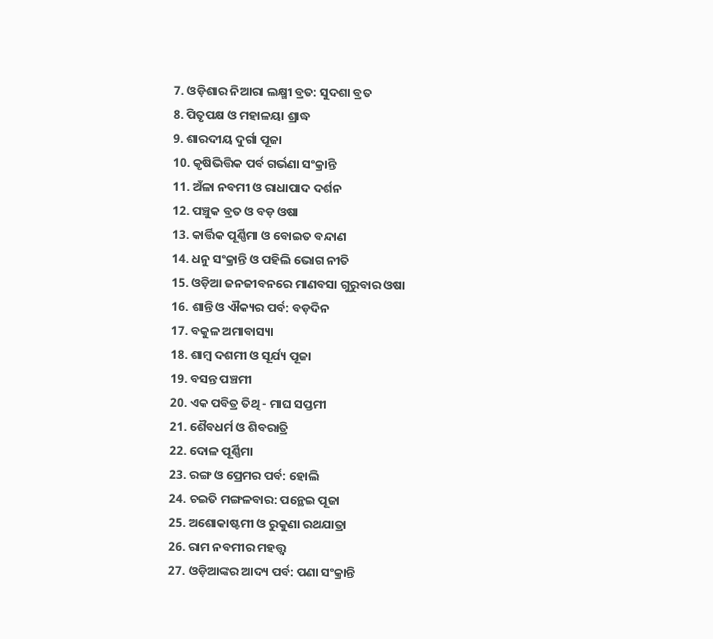7. ଓଡ଼ିଶାର ନିଆରା ଲକ୍ଷ୍ମୀ ବ୍ରତ: ସୁଦଶା ବ୍ରତ
8. ପିତୃପକ୍ଷ ଓ ମହାଳୟା ଶ୍ରାଦ୍ଧ
9. ଶାରଦୀୟ ଦୁର୍ଗା ପୂଜା
10. କୃଷିଭିତ୍ତିକ ପର୍ବ ଗର୍ଭଣା ସଂକ୍ରାନ୍ତି
11. ଅଁଳା ନବମୀ ଓ ରାଧାପାଦ ଦର୍ଶନ
12. ପଞ୍ଚୁକ ବ୍ରତ ଓ ବଡ଼ ଓଷା
13. କାର୍ତ୍ତିକ ପୂର୍ଣ୍ଣିମା ଓ ବୋଇତ ବନ୍ଦାଣ
14. ଧନୁ ସଂକ୍ରାନ୍ତି ଓ ପହିଲି ଭୋଗ ନୀତି
15. ଓଡ଼ିଆ ଜନଜୀବନରେ ମାଣବସା ଗୁରୁବାର ଓଷା
16. ଶାନ୍ତି ଓ ଐକ୍ୟର ପର୍ବ: ବଡ଼ଦିନ
17. ବକୁଳ ଅମାବାସ୍ୟା
18. ଶାମ୍ବ ଦଶମୀ ଓ ସୂର୍ଯ୍ୟ ପୂଜା
19. ବସନ୍ତ ପଞ୍ଚମୀ
20. ଏକ ପବିତ୍ର ତିଥି - ମାଘ ସପ୍ତମୀ
21. ଶୈବଧର୍ମ ଓ ଶିବରାତ୍ରି
22. ଦୋଳ ପୂର୍ଣ୍ଣିମା
23. ରଙ୍ଗ ଓ ପ୍ରେମର ପର୍ବ: ହୋଲି
24. ଚଇତି ମଙ୍ଗଳବାର: ପନ୍ଥେଇ ପୂଜା
25. ଅଶୋକାଷ୍ଟମୀ ଓ ରୁକୁଣା ରଥଯାତ୍ରା
26. ରାମ ନବମୀର ମହତ୍ତ୍ବ
27. ଓଡ଼ିଆଙ୍କର ଆଦ୍ୟ ପର୍ବ: ପଣା ସଂକ୍ରାନ୍ତି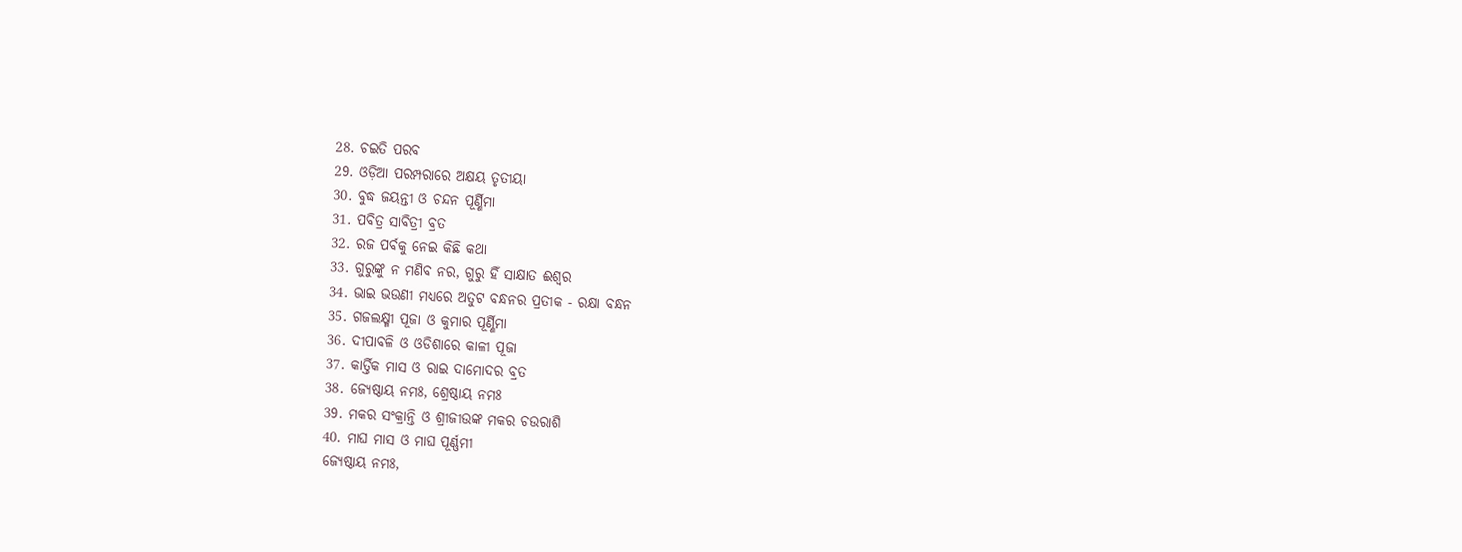28. ଚଇତି ପରବ
29. ଓଡ଼ିଆ ପରମ୍ପରାରେ ଅକ୍ଷୟ ତୃତୀୟା
30. ବୁଦ୍ଧ ଜୟନ୍ତୀ ଓ ଚନ୍ଦନ ପୂର୍ଣ୍ଣିମା
31. ପବିତ୍ର ସାବିତ୍ରୀ ବ୍ରତ
32. ରଜ ପର୍ବକୁ ନେଇ କିଛି କଥା
33. ଗୁରୁଙ୍କୁ ନ ମଣିବ ନର, ଗୁରୁ ହିଁ ସାକ୍ଷାତ ଈଶ୍ୱର
34. ଭାଇ ଭଉଣୀ ମଧ୍ୟରେ ଅତୁଟ ବନ୍ଧନର ପ୍ରତୀକ - ରକ୍ଷା ବନ୍ଧନ
35. ଗଜଲକ୍ଷ୍ମୀ ପୂଜା ଓ କୁମାର ପୂର୍ଣ୍ଣିମା
36. ଦୀପାବଳି ଓ ଓଡିଶାରେ କାଳୀ ପୂଜା
37. କାର୍ତ୍ତିକ ମାସ ଓ ରାଇ ଦାମୋଦର ବ୍ରତ
38. ଜ୍ୟେଷ୍ଠାୟ ନମଃ, ଶ୍ରେଷ୍ଠାୟ ନମଃ
39. ମକର ସଂକ୍ରାନ୍ତି ଓ ଶ୍ରୀଜୀଉଙ୍କ ମକର ଚଉରାଶି
40. ମାଘ ମାସ ଓ ମାଘ ପୂର୍ଣ୍ଣମୀ
ଜ୍ୟେଷ୍ଠାୟ ନମଃ,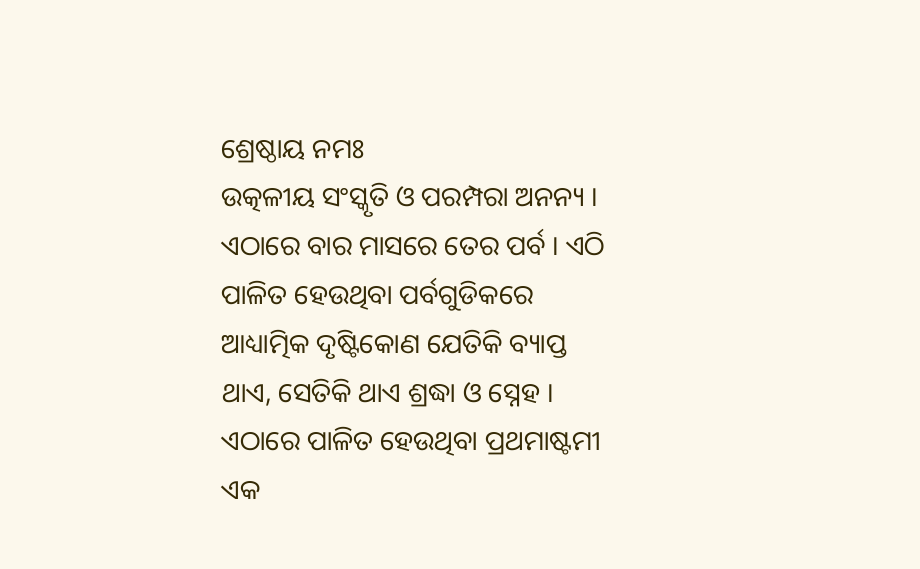ଶ୍ରେଷ୍ଠାୟ ନମଃ
ଉତ୍କଳୀୟ ସଂସ୍କୃତି ଓ ପରମ୍ପରା ଅନନ୍ୟ । ଏଠାରେ ବାର ମାସରେ ତେର ପର୍ବ । ଏଠି ପାଳିତ ହେଉଥିବା ପର୍ବଗୁଡିକରେ ଆଧ୍ୟାତ୍ମିକ ଦୃଷ୍ଟିକୋଣ ଯେତିକି ବ୍ୟାପ୍ତ ଥାଏ, ସେତିକି ଥାଏ ଶ୍ରଦ୍ଧା ଓ ସ୍ନେହ । ଏଠାରେ ପାଳିତ ହେଉଥିବା ପ୍ରଥମାଷ୍ଟମୀ ଏକ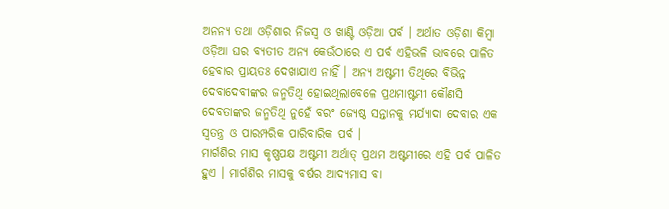ଅନନ୍ୟ ତଥା ଓଡ଼ିଶାର ନିଜସ୍ୱ ଓ ଖାଣ୍ଟି ଓଡ଼ିଆ ପର୍ବ । ଅର୍ଥାତ ଓଡ଼ିଶା କିମ୍ବା ଓଡ଼ିଆ ଘର ବ୍ୟତୀତ ଅନ୍ୟ କେଉଁଠାରେ ଏ ପର୍ବ ଏହିଭଳି ଭାବରେ ପାଳିତ ହେବାର ପ୍ରାୟତଃ ଦେଖାଯାଏ ନାହିଁ । ଅନ୍ୟ ଅଷ୍ଟମୀ ତିଥିରେ ବିଭିନ୍ନ ଦେବାଦେବୀଙ୍କର ଜନ୍ମତିଥି ହୋଇଥିଲାବେଳେ ପ୍ରଥମାଷ୍ଟମୀ କୌଣସି ଦେବତାଙ୍କର ଜନ୍ମତିଥି ନୁହେଁ ବରଂ ଜ୍ୟେଷ୍ଠ ସନ୍ତାନକୁ ମର୍ଯ୍ୟାଦା ଦେବାର ଏକ ସ୍ୱତନ୍ତ୍ର ଓ ପାରମ୍ପରିକ ପାରିବାରିକ ପର୍ବ ।
ମାର୍ଗଶିର ମାସ କୃଷ୍ଣପକ୍ଷ ଅଷ୍ଟମୀ ଅର୍ଥାତ୍ ପ୍ରଥମ ଅଷ୍ଟମୀରେ ଏହି ପର୍ବ ପାଳିତ ହୁଏ । ମାର୍ଗଶିର ମାସକୁ ବର୍ଷର ଆଦ୍ୟମାସ ବା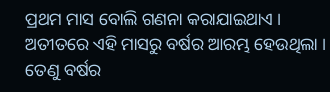ପ୍ରଥମ ମାସ ବୋଲି ଗଣନା କରାଯାଇଥାଏ । ଅତୀତରେ ଏହି ମାସରୁ ବର୍ଷର ଆରମ୍ଭ ହେଉଥିଲା । ତେଣୁ ବର୍ଷର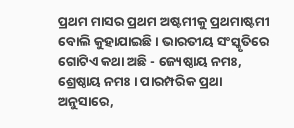ପ୍ରଥମ ମାସର ପ୍ରଥମ ଅଷ୍ଟମୀକୁ ପ୍ରଥମାଷ୍ଟମୀ ବୋଲି କୁହାଯାଇଛି । ଭାରତୀୟ ସଂସ୍କୃତିରେ ଗୋଟିଏ କଥା ଅଛି - ଜ୍ୟେଷ୍ଠାୟ ନମଃ, ଶ୍ରେଷ୍ଠାୟ ନମଃ । ପାରମ୍ପରିକ ପ୍ରଥା ଅନୁସାରେ,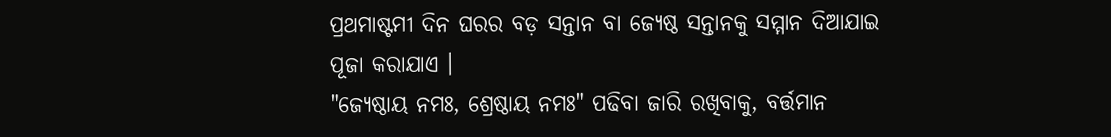ପ୍ରଥମାଷ୍ଟମୀ ଦିନ ଘରର ବଡ଼ ସନ୍ତାନ ବା ଜ୍ୟେଷ୍ଠ ସନ୍ତାନକୁ ସମ୍ମାନ ଦିଆଯାଇ ପୂଜା କରାଯାଏ ।
"ଜ୍ୟେଷ୍ଠାୟ ନମଃ, ଶ୍ରେଷ୍ଠାୟ ନମଃ" ପଢିବା ଜାରି ରଖିବାକୁ, ବର୍ତ୍ତମାନ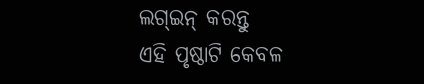ଲଗ୍ଇନ୍ କରନ୍ତୁ
ଏହି ପୃଷ୍ଠାଟି କେବଳ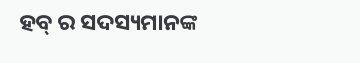ହବ୍ ର ସଦସ୍ୟମାନଙ୍କ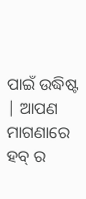ପାଇଁ ଉଦ୍ଧିଷ୍ଟ | ଆପଣ ମାଗଣାରେ ହବ୍ ର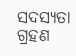ସଦସ୍ୟତା ଗ୍ରହଣ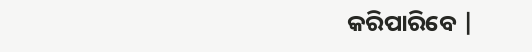କରିପାରିବେ |